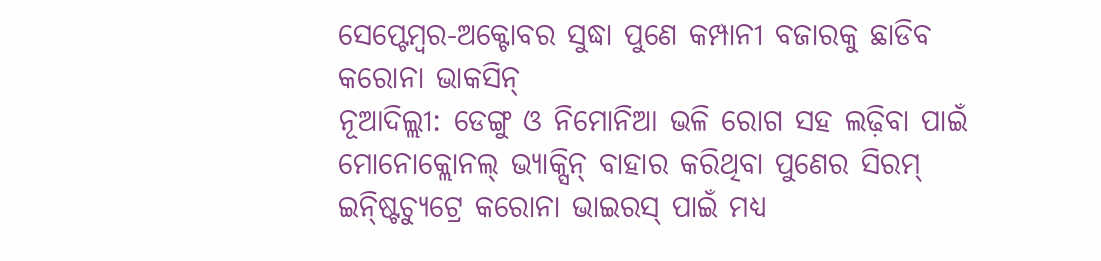ସେପ୍ଟେମ୍ବର-ଅକ୍ଟୋବର ସୁଦ୍ଧା ପୁଣେ କମ୍ପାନୀ ବଜାରକୁ ଛାଡିବ କରୋନା ଭାକସିନ୍
ନୂଆଦିଲ୍ଲୀ: ଡେଙ୍ଗୁ ଓ ନିମୋନିଆ ଭଳି ରୋଗ ସହ ଲଢ଼ିବା ପାଇଁ ମୋନୋକ୍ଲୋନଲ୍ ଭ୍ୟାକ୍ସିନ୍ ବାହାର କରିଥିବା ପୁଣେର ସିରମ୍ ଇନ୍ଷ୍ଟିଚ୍ୟୁଟ୍ରେ କରୋନା ଭାଇରସ୍ ପାଇଁ ମଧ୍ୟ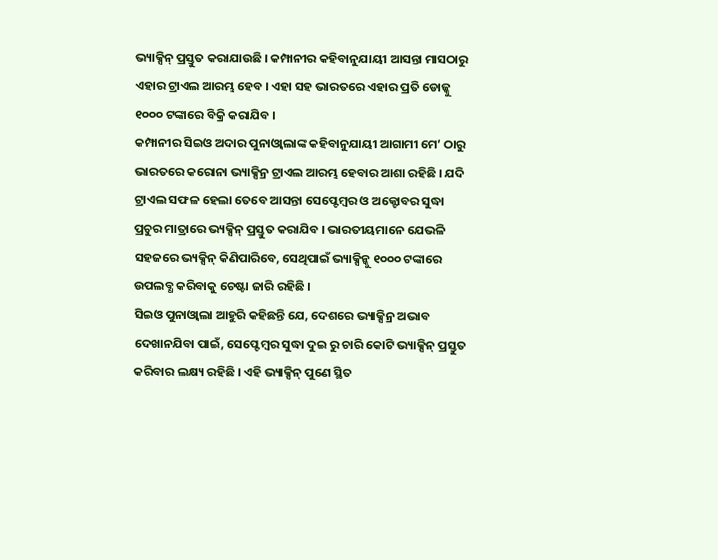ଭ୍ୟାକ୍ସିନ୍ ପ୍ରସ୍ତୁତ କରାଯାଉଛି । କମ୍ପାନୀର କହିବାନୁଯାୟୀ ଆସନ୍ତା ମାସଠାରୁ ଏହାର ଟ୍ରାଏଲ ଆରମ୍ଭ ହେବ । ଏହା ସହ ଭାରତରେ ଏହାର ପ୍ରତି ଡୋଜ୍କୁ ୧୦୦୦ ଟଙ୍କାରେ ବିକ୍ରି କରାଯିବ ।
କମ୍ପାନୀର ସିଇଓ ଅଦାର ପୁନାଓ୍ୱାଲାଙ୍କ କହିବାନୁଯାୟୀ ଆଗାମୀ ମେ’ ଠାରୁ ଭାରତରେ କରୋନା ଭ୍ୟାକ୍ସିନ୍ର ଟ୍ରାଏଲ ଆରମ୍ଭ ହେବାର ଆଶା ରହିଛି । ଯଦି ଟ୍ରାଏଲ ସଫଳ ହେଲା ତେବେ ଆସନ୍ତା ସେପ୍ଟେମ୍ବର ଓ ଅକ୍ଟୋବର ସୁଦ୍ଧା ପ୍ରଚୁର ମାତ୍ରାରେ ଭ୍ୟକ୍ସିନ୍ ପ୍ରସ୍ତୁତ କରାଯିବ । ଭାରତୀୟମାନେ ଯେଭଳି ସହଜରେ ଭ୍ୟକ୍ସିନ୍ କିଣିପାରିବେ, ସେଥିପାଇଁ ଭ୍ୟାକ୍ସିନ୍କୁ ୧୦୦୦ ଟଙ୍କାରେ ଉପଲବ୍ଧ କରିବାକୁ ଚେଷ୍ଟା ଜାରି ରହିଛି ।
ସିଇଓ ପୁନାଓ୍ୱାଲା ଆହୁରି କହିଛନ୍ତି ଯେ, ଦେଶରେ ଭ୍ୟାକ୍ସିନ୍ର ଅଭାବ ଦେଖାନଯିବା ପାଇଁ, ସେପ୍ଟେମ୍ବର ସୁଦ୍ଧା ଦୁଇ ରୁ ଚାରି କୋଟି ଭ୍ୟାକ୍ସିନ୍ ପ୍ରସ୍ତୁତ କରିବାର ଲକ୍ଷ୍ୟ ରହିଛି । ଏହି ଭ୍ୟାକ୍ସିନ୍ ପୁଣେ ସ୍ଥିତ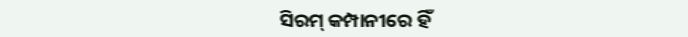ସିରମ୍ କମ୍ପାନୀରେ ହିଁ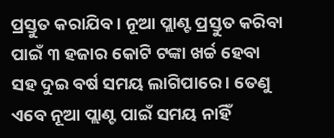ପ୍ରସ୍ତୁତ କରାଯିବ । ନୂଆ ପ୍ଲାଣ୍ଟ ପ୍ରସ୍ତୁତ କରିବା ପାଇଁ ୩ ହଜାର କୋଟି ଟଙ୍କା ଖର୍ଚ୍ଚ ହେବା ସହ ଦୁଇ ବର୍ଷ ସମୟ ଲାଗିପାରେ । ତେଣୁ ଏବେ ନୂଆ ପ୍ଲାଣ୍ଟ ପାଇଁ ସମୟ ନାହିଁ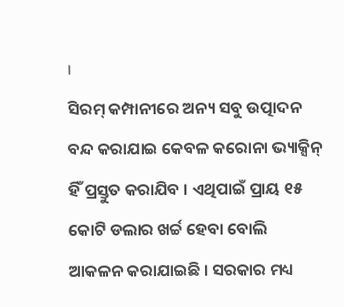।
ସିରମ୍ କମ୍ପାନୀରେ ଅନ୍ୟ ସବୁ ଉତ୍ପାଦନ ବନ୍ଦ କରାଯାଇ କେବଳ କରୋନା ଭ୍ୟାକ୍ସିନ୍ ହିଁ ପ୍ରସ୍ତୁତ କରାଯିବ । ଏଥିପାଇଁ ପ୍ରାୟ ୧୫ କୋଟି ଡଲାର ଖର୍ଚ୍ଚ ହେବା ବୋଲି ଆକଳନ କରାଯାଇଛି । ସରକାର ମଧ୍ୟ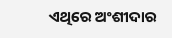ଏଥିରେ ଅଂଶୀଦାର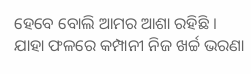ହେବେ ବୋଲି ଆମର ଆଶା ରହିଛି । ଯାହା ଫଳରେ କମ୍ପାନୀ ନିଜ ଖର୍ଚ୍ଚ ଭରଣା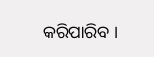କରିପାରିବ ।